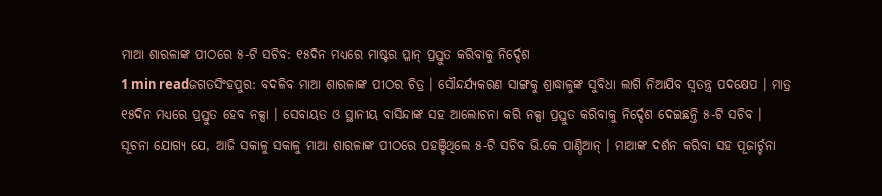ମାଆ ଶାରଳାଙ୍କ ପୀଠରେ ୫-ଟି ସଚିବ: ୧୫ଦିନ ମଧ୍ୟରେ ମାଷ୍ଟର ପ୍ଳାନ୍ ପ୍ରସ୍ତୁତ କରିବାକୁ ନିର୍ଦ୍ଦେଶ
1 min readଜଗତସିଂହପୁର: ବଦଳିବ ମାଆ ଶାରଳାଙ୍କ ପୀଠର ଚିତ୍ର । ସୌନ୍ଦର୍ଯ୍ୟକରଣ ସାଙ୍ଗକୁ ଶ୍ରାଦ୍ଧାଳୁଙ୍କ ସୁବିଧା ଲାଗି ନିଆଯିବ ସ୍ୱତନ୍ତ୍ର ପଦକ୍ଷେପ । ମାତ୍ର ୧୫ଦିନ ମଧ୍ୟରେ ପ୍ରସ୍ତୁତ ହେବ ନକ୍ସା । ସେବାୟତ ଓ ସ୍ଥାନୀୟ ବାସିନ୍ଦାଙ୍କ ସହ ଆଲୋଚନା କରି ନକ୍ସା ପ୍ରସ୍ତୁତ କରିବାକୁ ନିର୍ଦ୍ଦେଶ ଦେଇଛନ୍ତି ୫-ଟି ସଚିବ ।
ସୂଚନା ଯୋଗ୍ୟ ଯେ, ଆଜି ସକାଳୁ ସକାଳୁ ମାଆ ଶାରଳାଙ୍କ ପୀଠରେ ପହଞ୍ଚିଥିଲେ ୫-ଟି ସଚିବ ଭି.କେ ପାଣ୍ଡିଆନ୍ । ମାଆଙ୍କ ଦର୍ଶନ କରିବା ସହ ପୂଜାର୍ଚ୍ଚନା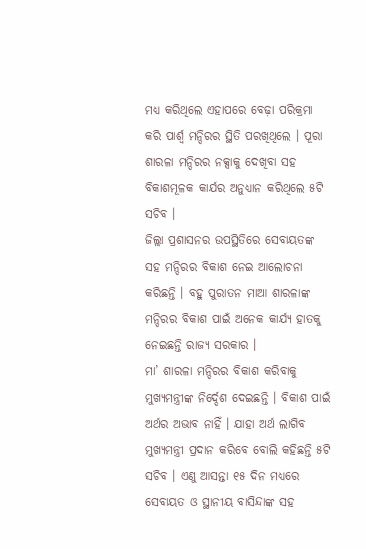ମଧ୍ୟ କରିଥିଲେ ଏହାପରେ ବେଢ଼ା ପରିକ୍ରମା କରି ପାର୍ଶ୍ବ ମନ୍ଦିରର ସ୍ଥିତି ପରଖିଥିଲେ । ପୂରା ଶାରଳା ମନ୍ଦିରର ନକ୍ସାକୁ ଦେଖିବା ସହ ବିକାଶମୂଳକ କାର୍ଯର ଅନୁଧ୍ୟାନ କରିଥିଲେ ୫ଟି ସଚିବ ।
ଜିଲ୍ଲା ପ୍ରଶାସନର ଉପସ୍ଥିତିରେ ସେବାୟତଙ୍କ ସହ ମନ୍ଦିରର ବିକାଶ ନେଇ ଆଲୋଚନା କରିଛନ୍ତି । ବହୁ ପୁରାତନ ମାଆ ଶାରଳାଙ୍କ ମନ୍ଦିରର ବିକାଶ ପାଇଁ ଅନେକ କାର୍ଯ୍ୟ ହାତକୁ ନେଇଛନ୍ତି ରାଜ୍ୟ ସରକାର ।
ମା’ ଶାରଳା ମନ୍ଦିରର ବିକାଶ କରିବାକୁ ମୁଖ୍ୟମନ୍ତ୍ରୀଙ୍କ ନିର୍ଦ୍ଦେଶ ଦେଇଛନ୍ତି । ବିକାଶ ପାଇଁ ଅର୍ଥର ଅଭାବ ନାହିଁ । ଯାହା ଅର୍ଥ ଲାଗିବ ମୁଖ୍ୟମନ୍ତ୍ରୀ ପ୍ରଦାନ କରିବେ ବୋଲି କହିଛନ୍ତି ୫ଟି ସଚିବ । ଏଣୁ ଆସନ୍ତା ୧୫ ଦିନ ମଧ୍ୟରେ ସେବାୟତ ଓ ସ୍ଥାନୀୟ ବାସିନ୍ଦାଙ୍କ ସହ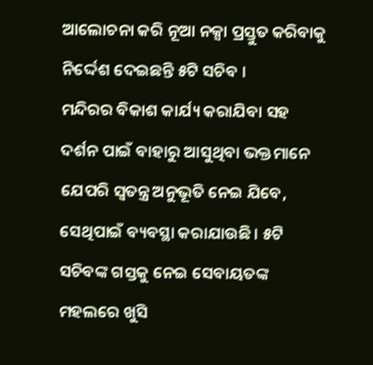ଆଲୋଚନା କରି ନୂଆ ନକ୍ସା ପ୍ରସ୍ତୁତ କରିବାକୁ ନିର୍ଦ୍ଦେଶ ଦେଇଛନ୍ତି ୫ଟି ସଚିବ ।
ମନ୍ଦିରର ବିକାଶ କାର୍ଯ୍ୟ କରାଯିବା ସହ ଦର୍ଶନ ପାଇଁ ବାହାରୁ ଆସୁଥିବା ଭକ୍ତମାନେ ଯେପରି ସ୍ବତନ୍ତ୍ର ଅନୁଭୂତି ନେଇ ଯିବେ, ସେଥିପାଇଁ ବ୍ୟବସ୍ଥା କରାଯାଉଛି । ୫ଟି ସଚିବଙ୍କ ଗସ୍ତକୁ ନେଇ ସେବାୟତଙ୍କ ମହଲରେ ଖୁସି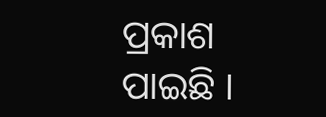ପ୍ରକାଶ ପାଇଛି ।